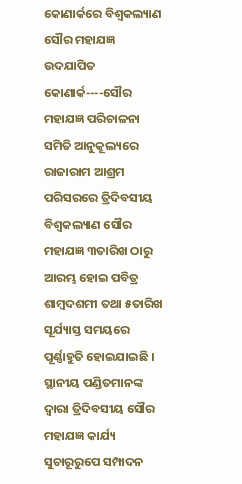କୋଣାର୍କରେ ବିଶ୍ୱକଲ୍ୟାଣ ସୌର ମହାଯଜ୍ଞ ଉଦଯାପିତ
କୋଣାର୍କ----ସୌର ମହାଯଜ୍ଞ ପରିଚାଳନା ସମିତି ଆନୁକୂଲ୍ୟରେ ରାଜାରାମ ଆଶ୍ରମ ପରିସରରେ ତ୍ରିଦିବସୀୟ ବିଶ୍ୱକଲ୍ୟାଣ ସୌର ମହାଯଜ୍ଞ ୩ତାରିଖ ଠାରୁ ଆରମ୍ଭ ହୋଇ ପବିତ୍ର ଶାମ୍ବଦଶମୀ ତଥା ୫ତାରିଖ ସୂର୍ଯ୍ୟାସ୍ତ ସମୟରେ ପୂର୍ଣ୍ଣାହୁତି ହୋଇଯାଇଛି । ସ୍ଥାନୀୟ ପଣ୍ଡିତମାନଙ୍କ ଦ୍ୱାରା ତ୍ରିଦିବସୀୟ ସୌର ମହାଯଜ୍ଞ କାର୍ଯ୍ୟ ସୁଚାରୂରୁପେ ସମ୍ପାଦନ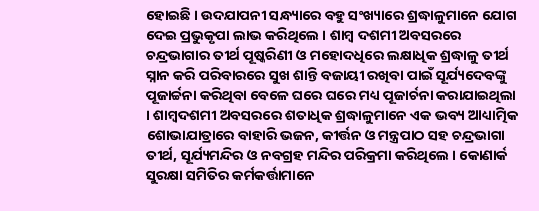ହୋଇଛି । ଉଦଯାପନୀ ସନ୍ଧ୍ୟାରେ ବହୁ ସଂଖ୍ୟାରେ ଶ୍ରଦ୍ଧାଳୁମାନେ ଯୋଗ ଦେଇ ପ୍ରଭୁକୃପା ଲାଭ କରିଥିଲେ । ଶାମ୍ବ ଦଶମୀ ଅବସରରେ ଚନ୍ଦ୍ରଭାଗାର ତୀର୍ଥ ପୂଷ୍କରିଣୀ ଓ ମହୋଦଧିରେ ଲକ୍ଷାଧିକ ଶ୍ରଦ୍ଧାଳୁ ତୀର୍ଥ ସ୍ନାନ କରି ପରିବାରରେ ସୁଖ ଶାନ୍ତି ବଜାୟୀ ରଖିବା ପାଇଁ ସୂର୍ଯ୍ୟଦେବଙ୍କୁ ପୂଜାର୍ଚ୍ଚନା କରିଥିବା ବେଳେ ଘରେ ଘରେ ମଧ୍ୟ ପୂଜାର୍ଚନା କରାଯାଇଥିଲା । ଶାମ୍ବଦଶମୀ ଅବସରରେ ଶତାଧିକ ଶ୍ରଦ୍ଧାଳୁମାନେ ଏକ ଭବ୍ୟ ଆଧ୍ୟାତ୍ମିକ ଶୋଭାଯାତ୍ରାରେ ବାହାରି ଭଜନ, କୀର୍ତ୍ତନ ଓ ମନ୍ତ୍ରପାଠ ସହ ଚନ୍ଦ୍ରଭାଗା ତୀର୍ଥ, ସୂର୍ଯ୍ୟମନ୍ଦିର ଓ ନବଗ୍ରହ ମନ୍ଦିର ପରିକ୍ରମା କରିଥିଲେ । କୋଣାର୍କ ସୁରକ୍ଷା ସମିତିର କର୍ମକର୍ତ୍ତାମାନେ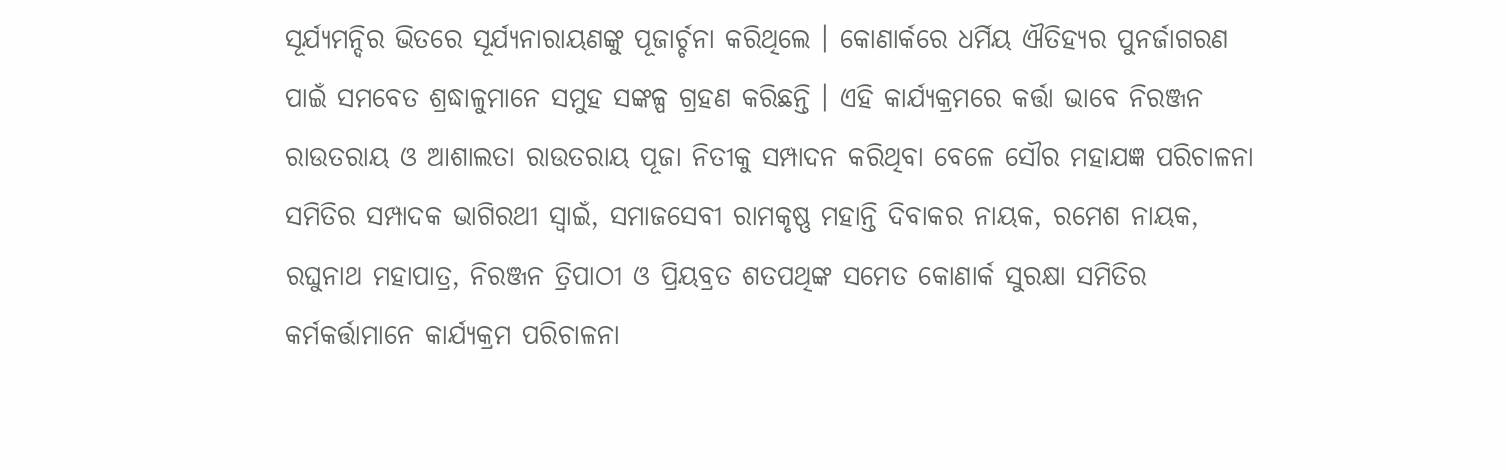ସୂର୍ଯ୍ୟମନ୍ଦିର ଭିତରେ ସୂର୍ଯ୍ୟନାରାୟଣଙ୍କୁ ପୂଜାର୍ଚ୍ଚନା କରିଥିଲେ । କୋଣାର୍କରେ ଧର୍ମିୟ ଐତିହ୍ୟର ପୁନର୍ଜାଗରଣ ପାଇଁ ସମବେତ ଶ୍ରଦ୍ଧାଳୁମାନେ ସମୁହ ସଙ୍କଳ୍ପ ଗ୍ରହଣ କରିଛନ୍ତି । ଏହି କାର୍ଯ୍ୟକ୍ରମରେ କର୍ତ୍ତା ଭାବେ ନିରଞ୍ଜନ ରାଉତରାୟ ଓ ଆଶାଲତା ରାଉତରାୟ ପୂଜା ନିତୀକୁ ସମ୍ପାଦନ କରିଥିବା ବେଳେ ସୌର ମହାଯଜ୍ଞ ପରିଚାଳନା ସମିତିର ସମ୍ପାଦକ ଭାଗିରଥୀ ସ୍ୱାଇଁ, ସମାଜସେବୀ ରାମକୃଷ୍ଣ ମହାନ୍ତି ଦିବାକର ନାୟକ, ରମେଶ ନାୟକ, ରଘୁନାଥ ମହାପାତ୍ର, ନିରଞ୍ଜନ ତ୍ରିପାଠୀ ଓ ପ୍ରିୟବ୍ରତ ଶତପଥିଙ୍କ ସମେତ କୋଣାର୍କ ସୁରକ୍ଷା ସମିତିର କର୍ମକର୍ତ୍ତାମାନେ କାର୍ଯ୍ୟକ୍ରମ ପରିଚାଳନା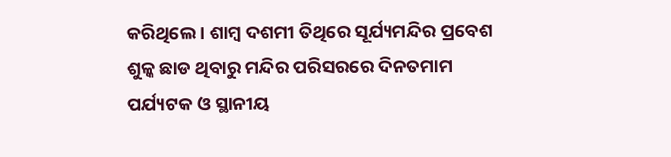କରିଥିଲେ । ଶାମ୍ବ ଦଶମୀ ତିଥିରେ ସୂର୍ଯ୍ୟମନ୍ଦିର ପ୍ରବେଶ ଶୁଳ୍କ ଛାଡ ଥିବାରୁ ମନ୍ଦିର ପରିସରରେ ଦିନତମାମ ପର୍ଯ୍ୟଟକ ଓ ସ୍ଥାନୀୟ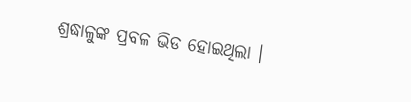ଶ୍ରଦ୍ଧାଳୁଙ୍କ ପ୍ରବଳ ଭିଡ ହୋଇଥିଲା ।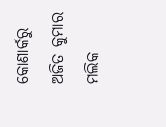କୋଣାର୍କରୁ ଅଜିତ କୁମାର ମଲିକ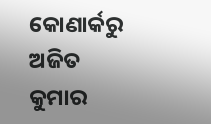କୋଣାର୍କରୁ ଅଜିତ କୁମାର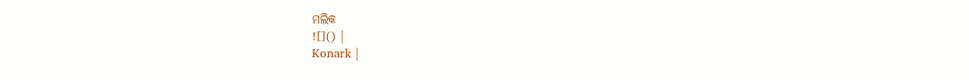ମଲିକ
![]() |
Konark |